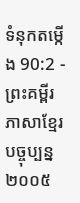ទំនុកតម្កើង 90:2 - ព្រះគម្ពីរភាសាខ្មែរបច្ចុប្បន្ន ២០០៥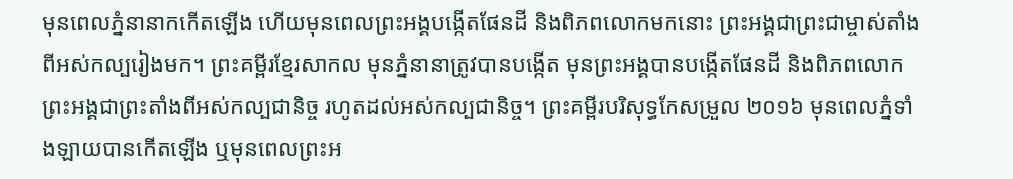មុនពេលភ្នំនានាកកើតឡើង ហើយមុនពេលព្រះអង្គបង្កើតផែនដី និងពិភពលោកមកនោះ ព្រះអង្គជាព្រះជាម្ចាស់តាំងពីអស់កល្បរៀងមក។ ព្រះគម្ពីរខ្មែរសាកល មុនភ្នំនានាត្រូវបានបង្កើត មុនព្រះអង្គបានបង្កើតផែនដី និងពិភពលោក ព្រះអង្គជាព្រះតាំងពីអស់កល្បជានិច្ច រហូតដល់អស់កល្បជានិច្ច។ ព្រះគម្ពីរបរិសុទ្ធកែសម្រួល ២០១៦ មុនពេលភ្នំទាំងឡាយបានកើតឡើង ឬមុនពេលព្រះអ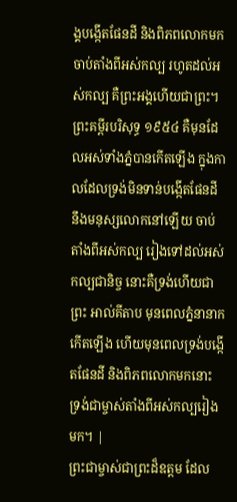ង្គបង្កើតផែនដី និងពិភពលោកមក ចាប់តាំងពីអស់កល្ប រហូតដល់អស់កល្ប គឺព្រះអង្គហើយជាព្រះ។ ព្រះគម្ពីរបរិសុទ្ធ ១៩៥៤ គឺមុនដែលអស់ទាំងភ្នំបានកើតឡើង ក្នុងកាលដែលទ្រង់មិនទាន់បង្កើតផែនដី នឹងមនុស្សលោកនៅឡើយ ចាប់តាំងពីអស់កល្ប រៀងទៅដល់អស់កល្បជានិច្ច នោះគឺទ្រង់ហើយជាព្រះ អាល់គីតាប មុនពេលភ្នំនានាកកើតឡើង ហើយមុនពេលទ្រង់បង្កើតផែនដី និងពិភពលោកមកនោះ ទ្រង់ជាម្ចាស់តាំងពីអស់កល្បរៀងមក។ |
ព្រះជាម្ចាស់ជាព្រះដ៏ឧត្ដម ដែល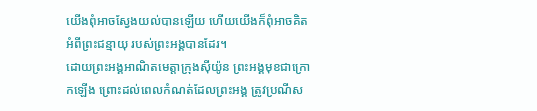យើងពុំអាចស្វែងយល់បានឡើយ ហើយយើងក៏ពុំអាចគិតអំពីព្រះជន្មាយុ របស់ព្រះអង្គបានដែរ។
ដោយព្រះអង្គអាណិតមេត្តាក្រុងស៊ីយ៉ូន ព្រះអង្គមុខជាក្រោកឡើង ព្រោះដល់ពេលកំណត់ដែលព្រះអង្គ ត្រូវប្រណីស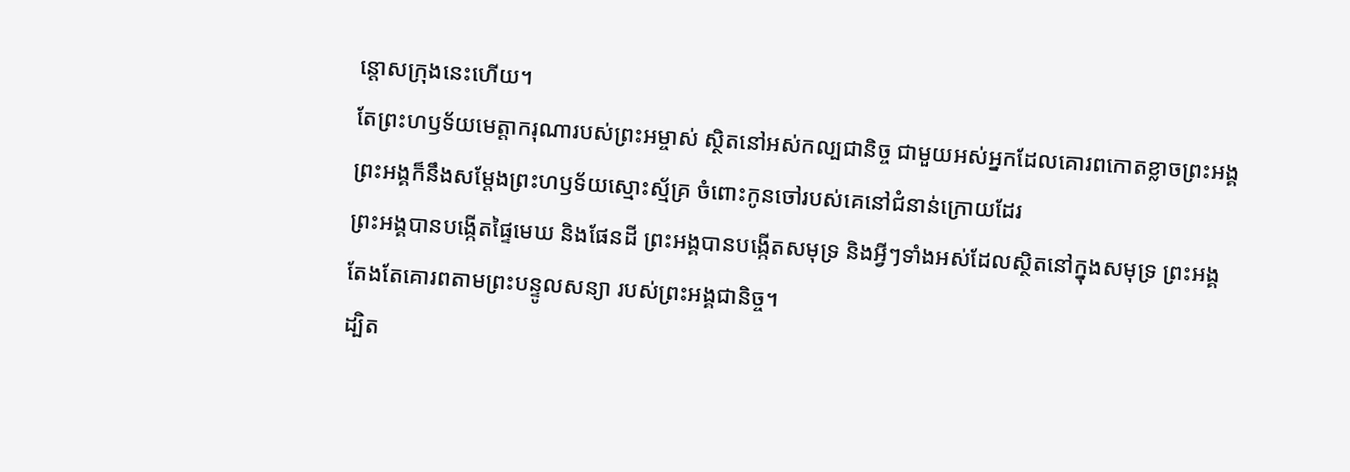ន្ដោសក្រុងនេះហើយ។
តែព្រះហឫទ័យមេត្តាករុណារបស់ព្រះអម្ចាស់ ស្ថិតនៅអស់កល្បជានិច្ច ជាមួយអស់អ្នកដែលគោរពកោតខ្លាចព្រះអង្គ ព្រះអង្គក៏នឹងសម្តែងព្រះហឫទ័យស្មោះស្ម័គ្រ ចំពោះកូនចៅរបស់គេនៅជំនាន់ក្រោយដែរ
ព្រះអង្គបានបង្កើតផ្ទៃមេឃ និងផែនដី ព្រះអង្គបានបង្កើតសមុទ្រ និងអ្វីៗទាំងអស់ដែលស្ថិតនៅក្នុងសមុទ្រ ព្រះអង្គតែងតែគោរពតាមព្រះបន្ទូលសន្យា របស់ព្រះអង្គជានិច្ច។
ដ្បិត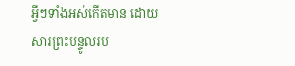អ្វីៗទាំងអស់កើតមាន ដោយសារព្រះបន្ទូលរប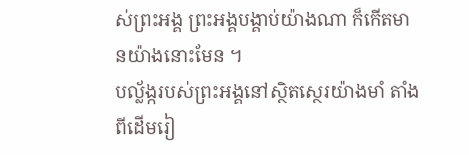ស់ព្រះអង្គ ព្រះអង្គបង្គាប់យ៉ាងណា ក៏កើតមានយ៉ាងនោះមែន ។
បល្ល័ង្ករបស់ព្រះអង្គនៅស្ថិតស្ថេរយ៉ាងមាំ តាំងពីដើមរៀ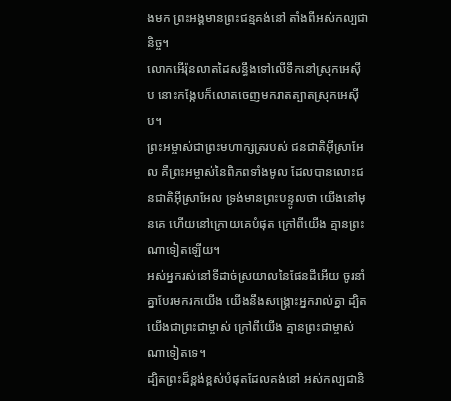ងមក ព្រះអង្គមានព្រះជន្មគង់នៅ តាំងពីអស់កល្បជានិច្ច។
លោកអើរ៉ុនលាតដៃសន្ធឹងទៅលើទឹកនៅស្រុកអេស៊ីប នោះកង្កែបក៏លោតចេញមករាតត្បាតស្រុកអេស៊ីប។
ព្រះអម្ចាស់ជាព្រះមហាក្សត្ររបស់ ជនជាតិអ៊ីស្រាអែល គឺព្រះអម្ចាស់នៃពិភពទាំងមូល ដែលបានលោះជនជាតិអ៊ីស្រាអែល ទ្រង់មានព្រះបន្ទូលថា យើងនៅមុនគេ ហើយនៅក្រោយគេបំផុត ក្រៅពីយើង គ្មានព្រះណាទៀតឡើយ។
អស់អ្នករស់នៅទីដាច់ស្រយាលនៃផែនដីអើយ ចូរនាំគ្នាបែរមករកយើង យើងនឹងសង្គ្រោះអ្នករាល់គ្នា ដ្បិតយើងជាព្រះជាម្ចាស់ ក្រៅពីយើង គ្មានព្រះជាម្ចាស់ណាទៀតទេ។
ដ្បិតព្រះដ៏ខ្ពង់ខ្ពស់បំផុតដែលគង់នៅ អស់កល្បជានិ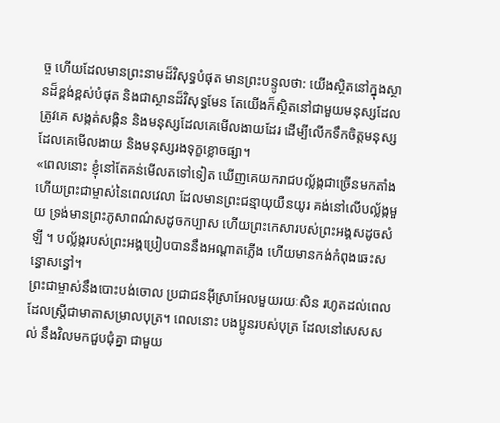ច្ច ហើយដែលមានព្រះនាមដ៏វិសុទ្ធបំផុត មានព្រះបន្ទូលថា: យើងស្ថិតនៅក្នុងស្ថានដ៏ខ្ពង់ខ្ពស់បំផុត និងជាស្ថានដ៏វិសុទ្ធមែន តែយើងក៏ស្ថិតនៅជាមួយមនុស្សដែលត្រូវគេ សង្កត់សង្កិន និងមនុស្សដែលគេមើលងាយដែរ ដើម្បីលើកទឹកចិត្តមនុស្សដែលគេមើលងាយ និងមនុស្សរងទុក្ខខ្លោចផ្សា។
«ពេលនោះ ខ្ញុំនៅតែគន់មើលតទៅទៀត ឃើញគេយករាជបល្ល័ង្កជាច្រើនមកតាំង ហើយព្រះជាម្ចាស់នៃពេលវេលា ដែលមានព្រះជន្មាយុយឺនយូរ គង់នៅលើបល្ល័ង្កមួយ ទ្រង់មានព្រះភូសាពណ៌សដូចកប្បាស ហើយព្រះកេសារបស់ព្រះអង្គសដូចសំឡី ។ បល្ល័ង្ករបស់ព្រះអង្គប្រៀបបាននឹងអណ្ដាតភ្លើង ហើយមានកង់កំពុងឆេះសន្ធោសន្ធៅ។
ព្រះជាម្ចាស់នឹងបោះបង់ចោល ប្រជាជនអ៊ីស្រាអែលមួយរយៈសិន រហូតដល់ពេលដែលស្ត្រីជាមាតាសម្រាលបុត្រ។ ពេលនោះ បងប្អូនរបស់បុត្រ ដែលនៅសេសសល់ នឹងវិលមកជួបជុំគ្នា ជាមួយ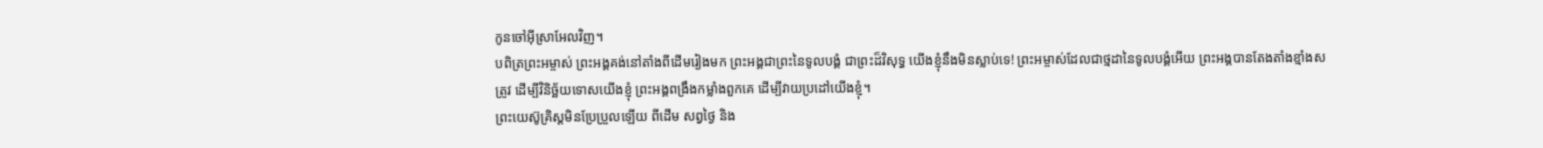កូនចៅអ៊ីស្រាអែលវិញ។
បពិត្រព្រះអម្ចាស់ ព្រះអង្គគង់នៅតាំងពីដើមរៀងមក ព្រះអង្គជាព្រះនៃទូលបង្គំ ជាព្រះដ៏វិសុទ្ធ យើងខ្ញុំនឹងមិនស្លាប់ទេ! ព្រះអម្ចាស់ដែលជាថ្មដានៃទូលបង្គំអើយ ព្រះអង្គបានតែងតាំងខ្មាំងសត្រូវ ដើម្បីវិនិច្ឆ័យទោសយើងខ្ញុំ ព្រះអង្គពង្រឹងកម្លាំងពួកគេ ដើម្បីវាយប្រដៅយើងខ្ញុំ។
ព្រះយេស៊ូគ្រិស្តមិនប្រែប្រួលឡើយ ពីដើម សព្វថ្ងៃ និង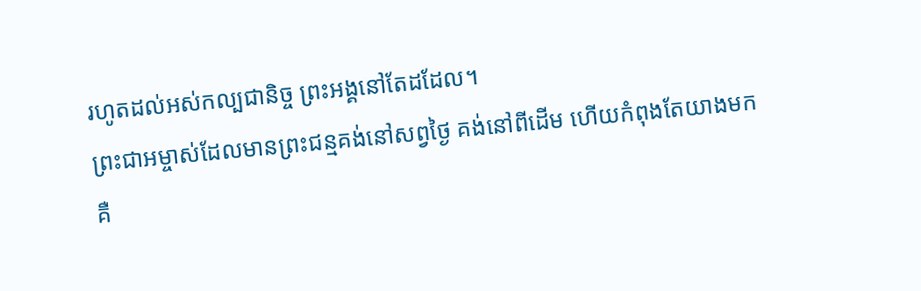រហូតដល់អស់កល្បជានិច្ច ព្រះអង្គនៅតែដដែល។
ព្រះជាអម្ចាស់ដែលមានព្រះជន្មគង់នៅសព្វថ្ងៃ គង់នៅពីដើម ហើយកំពុងតែយាងមក គឺ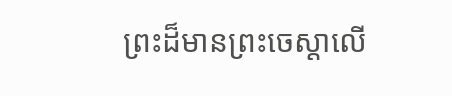ព្រះដ៏មានព្រះចេស្ដាលើ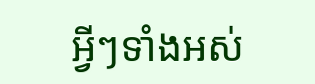អ្វីៗទាំងអស់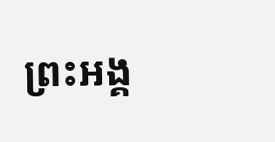ព្រះអង្គ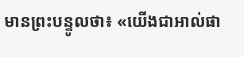មានព្រះបន្ទូលថា៖ «យើងជាអាល់ផា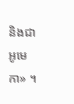និងជាអូមេកា» ។